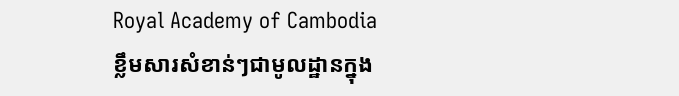Royal Academy of Cambodia
ខ្លឹមសារសំខាន់ៗជាមូលដ្ឋានក្នុង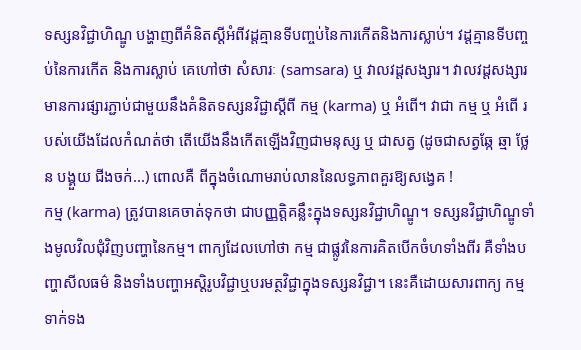ទស្សនវិជ្ជាហិណ្ឌូ បង្ហាញពីគំនិតស្តីអំពីវដ្តគ្មានទីបញ្ចប់នៃការកើតនិងការស្លាប់។ វដ្តគ្មានទីបញ្ចប់នៃការកើត និងការស្លាប់ គេហៅថា សំសារៈ (samsara) ឬ វាលវដ្តសង្សារ។ វាលវដ្តសង្សារ មានការផ្សារភ្ជាប់ជាមួយនឹងគំនិតទស្សនវិជ្ជាស្តីពី កម្ម (karma) ឬ អំពើ។ វាជា កម្ម ឬ អំពើ របស់យើងដែលកំណត់ថា តើយើងនឹងកើតឡើងវិញជាមនុស្ស ឬ ជាសត្វ (ដូចជាសត្វឆ្កែ ឆ្មា ថ្លែន បង្គួយ ជីងចក់...) ពោលគឺ ពីក្នុងចំណោមរាប់លាននៃលទ្ធភាពគួរឱ្យសង្វេគ !
កម្ម (karma) ត្រូវបានគេចាត់ទុកថា ជាបញ្ញត្តិគន្លឹះក្នុងទស្សនវិជ្ជាហិណ្ឌូ។ ទស្សនវិជ្ជាហិណ្ឌូទាំងមូលវិលជុំវិញបញ្ហានៃកម្ម។ ពាក្យដែលហៅថា កម្ម ជាផ្លូវនៃការគិតបើកចំហទាំងពីរ គឺទាំងបញ្ហាសីលធម៌ និងទាំងបញ្ហាអស្តិរូបវិជ្ជាឬបរមត្ថវិជ្ជាក្នុងទស្សនវិជ្ជា។ នេះគឺដោយសារពាក្យ កម្ម ទាក់ទង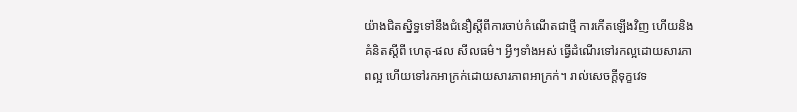យ៉ាងជិតស្និទ្ធទៅនឹងជំនឿស្តីពីការចាប់កំណើតជាថ្មី ការកើតឡើងវិញ ហើយនិងគំនិតស្តីពី ហេតុ-ផល សីលធម៌។ អ្វីៗទាំងអស់ ធ្វើដំណើរទៅរកល្អដោយសារភាពល្អ ហើយទៅរកអាក្រក់ដោយសារភាពអាក្រក់។ រាល់សេចក្តីទុក្ខវេទ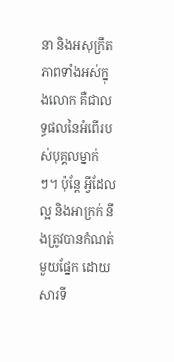នា និងអសុក្រឹតភាពទាំងអស់ក្នុងលោក គឺជាលទ្ធផលនៃអំពើរបស់បុគ្គលម្នាក់ៗ។ ប៉ុន្តែ អ្វីដែលល្អ និងអាក្រក់ នឹងត្រូវបានកំណត់មួយផ្នែក ដោយសារទី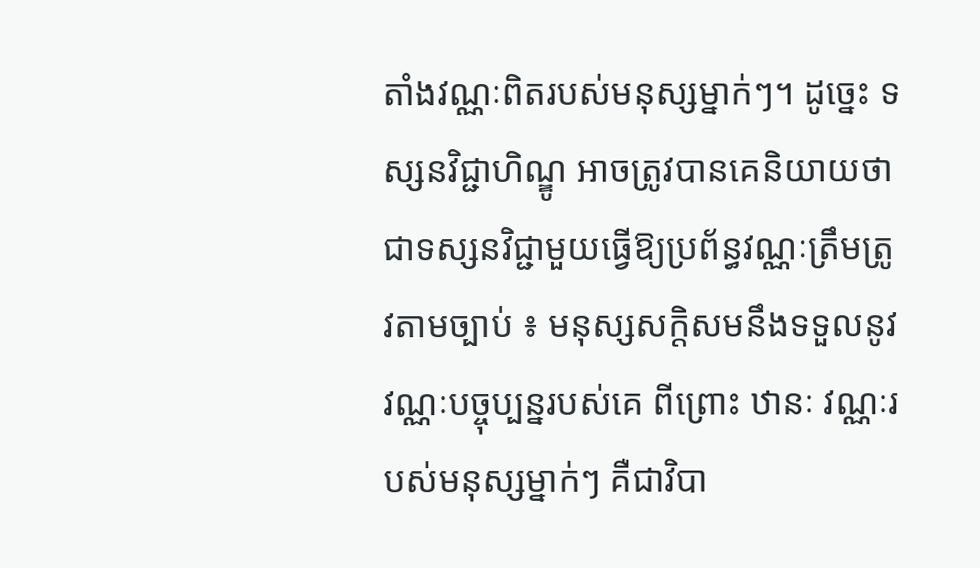តាំងវណ្ណៈពិតរបស់មនុស្សម្នាក់ៗ។ ដូច្នេះ ទស្សនវិជ្ជាហិណ្ឌូ អាចត្រូវបានគេនិយាយថា ជាទស្សនវិជ្ជាមួយធ្វើឱ្យប្រព័ន្ធវណ្ណៈត្រឹមត្រូវតាមច្បាប់ ៖ មនុស្សសក្តិសមនឹងទទួលនូវវណ្ណៈបច្ចុប្បន្នរបស់គេ ពីព្រោះ ឋានៈ វណ្ណៈរបស់មនុស្សម្នាក់ៗ គឺជាវិបា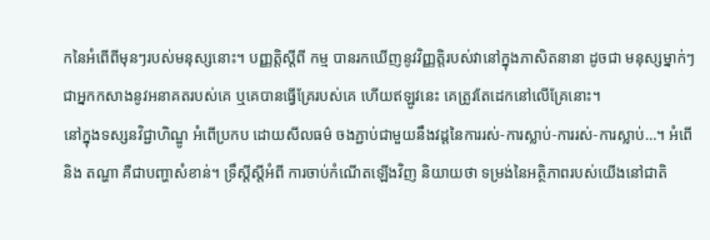កនៃអំពើពីមុនៗរបស់មនុស្សនោះ។ បញ្ញត្តិស្តីពី កម្ម បានរកឃើញនូវវិញ្ញត្តិរបស់វានៅក្នុងភាសិតនានា ដូចជា មនុស្សម្នាក់ៗជាអ្នកកសាងនូវអនាគតរបស់គេ ឬគេបានធ្វើគ្រែរបស់គេ ហើយឥឡូវនេះ គេត្រូវតែដេកនៅលើគ្រែនោះ។
នៅក្នុងទស្សនវិជ្ជាហិណ្ឌូ អំពើប្រកប ដោយសីលធម៌ ចងភ្ជាប់ជាមួយនឹងវដ្តនៃការរស់-ការស្លាប់-ការរស់-ការស្លាប់…។ អំពើ និង តណ្ហា គឺជាបញ្ហាសំខាន់។ ទ្រឹស្តីស្តីអំពី ការចាប់កំណើតឡើងវិញ និយាយថា ទម្រង់នៃអត្ថិភាពរបស់យើងនៅជាតិ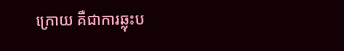ក្រោយ គឺជាការឆ្លុះប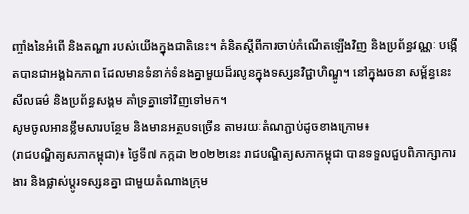ញ្ចាំងនៃអំពើ និងតណ្ហា របស់យើងក្នុងជាតិនេះ។ គំនិតស្តីពីការចាប់កំណើតឡើងវិញ និងប្រព័ន្ធវណ្ណៈ បង្កើតបានជាអង្គឯកភាព ដែលមានទំនាក់ទំនងគ្នាមួយដ៏រលូនក្នុងទស្សនវិជ្ជាហិណ្ឌូ។ នៅក្នុងរចនា សម្ព័ន្ធនេះ សីលធម៌ និងប្រព័ន្ធសង្គម គាំទ្រគ្នាទៅវិញទៅមក។
សូមចូលអានខ្លឹមសារបន្ថែម និងមានអត្ថបទច្រើន តាមរយៈតំណភ្ជាប់ដូចខាងក្រោម៖
(រាជបណ្ឌិត្យសភាកម្ពុជា)៖ ថ្ងៃទី៧ កក្កដា ២០២២នេះ រាជបណ្ឌិត្យសភាកម្ពុជា បានទទួលជួបពិភាក្សាការងារ និងផ្លាស់ប្តូរទស្សនគ្នា ជាមួយតំណាងក្រុម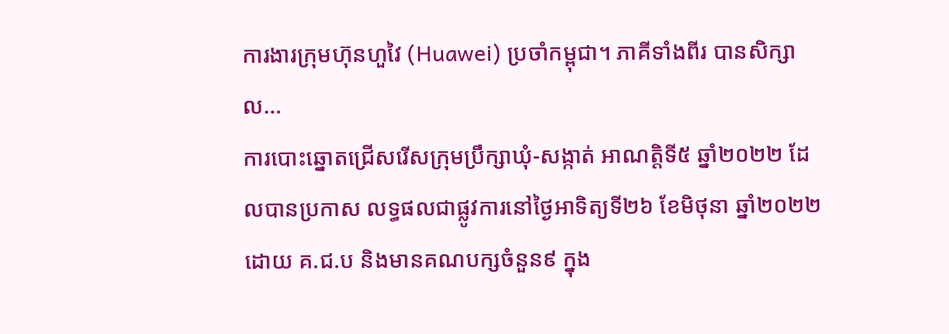ការងារក្រុមហ៊ុនហួវៃ (Huawei) ប្រចាំកម្ពុជា។ ភាគីទាំងពីរ បានសិក្សាល...
ការបោះឆ្នោតជ្រើសរើសក្រុមប្រឹក្សាឃុំ-សង្កាត់ អាណត្តិទី៥ ឆ្នាំ២០២២ ដែលបានប្រកាស លទ្ធផលជាផ្លូវការនៅថ្ងៃអាទិត្យទី២៦ ខែមិថុនា ឆ្នាំ២០២២ ដោយ គ.ជ.ប និងមានគណបក្សចំនួន៩ ក្នុង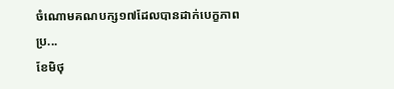ចំណោមគណបក្ស១៧ដែលបានដាក់បេក្ខភាព ប្រ...
ខែមិថុ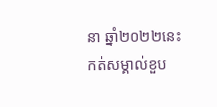នា ឆ្នាំ២០២២នេះ កត់សម្គាល់ខួប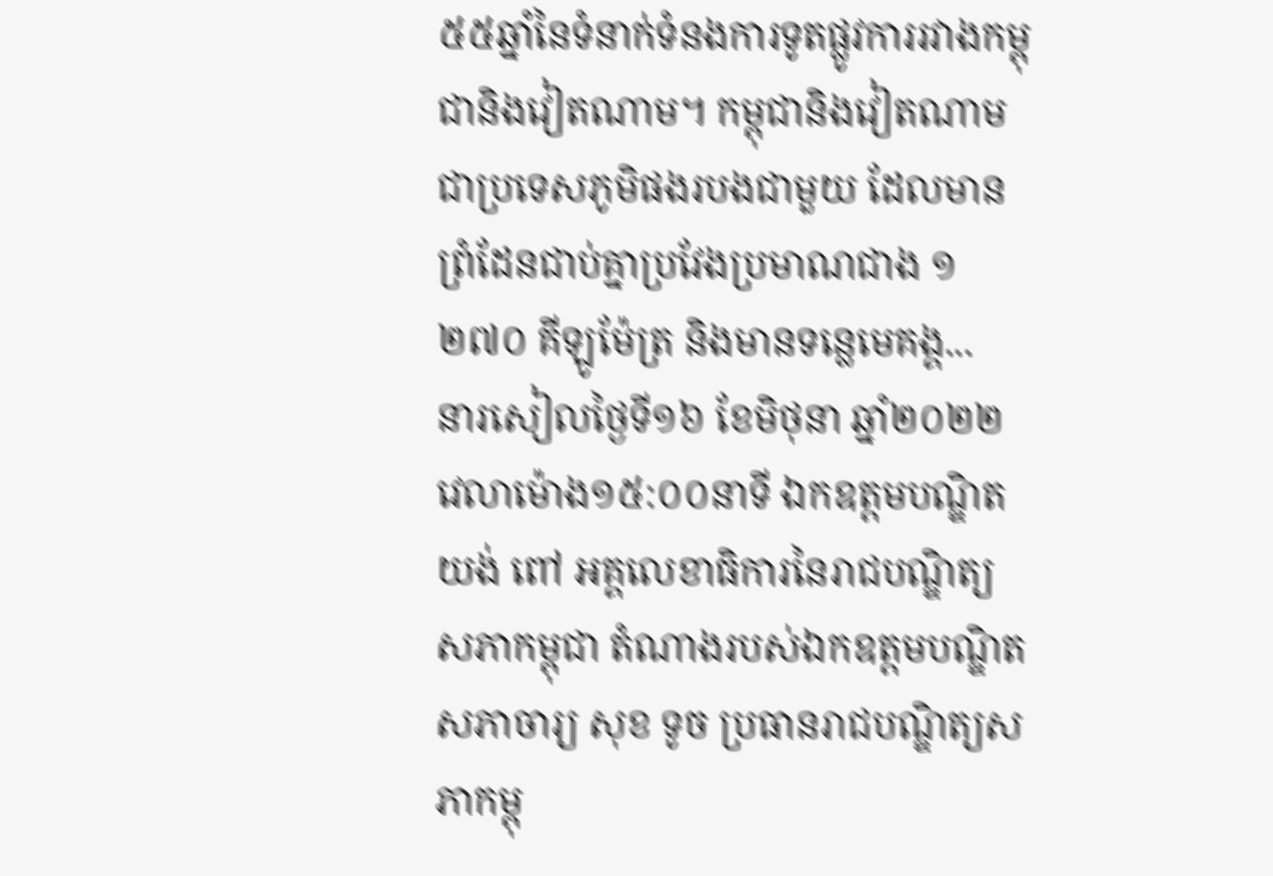៥៥ឆ្នាំនៃទំនាក់ទំនងការទូតផ្លូវការរវាងកម្ពុជានិងវៀតណាម។ កម្ពុជានិងវៀតណាមជាប្រទេសភូមិផងរបងជាមួយ ដែលមានព្រំដែនជាប់គ្នាប្រវែងប្រមាណជាង ១ ២៧០ គីឡូម៉ែត្រ និងមានទន្លេមេគង្គ...
នារសៀលថ្ងៃទី១៦ ខែមិថុនា ឆ្នាំ២០២២ វេលាម៉ោង១៥:០០នាទី ឯកឧត្តមបណ្ឌិត យង់ ពៅ អគ្គលេខាធិការនៃរាជបណ្ឌិត្យសភាកម្ពុជា តំណាងរបស់ឯកឧត្តមបណ្ឌិតសភាចារ្យ សុខ ទូច ប្រធានរាជបណ្ឌិត្យសភាកម្ពុ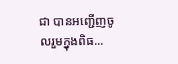ជា បានអញ្ជើញចូលរួមក្នុងពិធ...